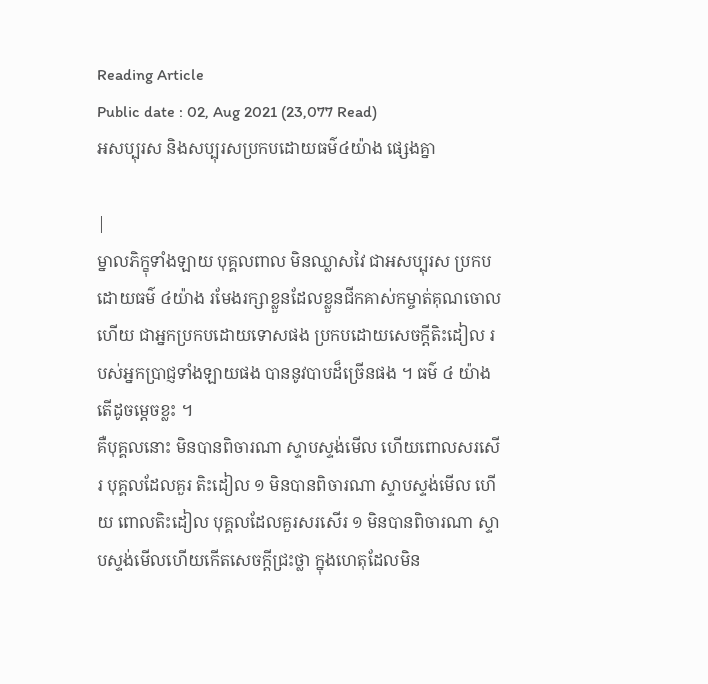Reading Article
Public date : 02, Aug 2021 (23,077 Read)
អសប្បុរស និងសប្បុរសប្រកបដោយធម៌៤យ៉ាង ផ្សេងគ្នា

|
ម្នាលភិក្ខុទាំងឡាយ បុគ្គលពាល មិនឈ្លាសវៃ ជាអសប្បុរស ប្រកបដោយធម៌ ៤យ៉ាង រមែងរក្សាខ្លួនដែលខ្លួនជីកគាស់កម្ចាត់គុណចោលហើយ ជាអ្នកប្រកបដោយទោសផង ប្រកបដោយសេចក្តីតិះដៀល របស់អ្នកប្រាជ្ញទាំងឡាយផង បាននូវបាបដ៏ច្រើនផង ។ ធម៌ ៤ យ៉ាង តើដូចម្តេចខ្លះ ។
គឺបុគ្គលនោះ មិនបានពិចារណា ស្ទាបស្ទង់មើល ហើយពោលសរសើរ បុគ្គលដែលគួរ តិះដៀល ១ មិនបានពិចារណា ស្ទាបស្ទង់មើល ហើយ ពោលតិះដៀល បុគ្គលដែលគួរសរសើរ ១ មិនបានពិចារណា ស្ទាបស្ទង់មើលហើយកើតសេចក្តីជ្រះថ្លា ក្នុងហេតុដែលមិន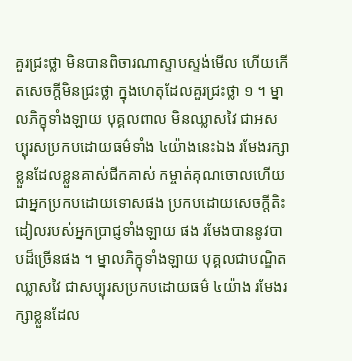គួរជ្រះថ្លា មិនបានពិចារណាស្ទាបស្ទង់មើល ហើយកើតសេចក្តីមិនជ្រះថ្លា ក្នុងហេតុដែលគួរជ្រះថ្លា ១ ។ ម្នាលភិក្ខុទាំងឡាយ បុគ្គលពាល មិនឈ្លាសវៃ ជាអសប្បុរសប្រកបដោយធម៌ទាំង ៤យ៉ាងនេះឯង រមែងរក្សាខ្លួនដែលខ្លួនគាស់ជីកគាស់ កម្ចាត់គុណចោលហើយ ជាអ្នកប្រកបដោយទោសផង ប្រកបដោយសេចក្តីតិះដៀលរបស់អ្នកប្រាជ្ញទាំងឡាយ ផង រមែងបាននូវបាបដ៏ច្រើនផង ។ ម្នាលភិក្ខុទាំងឡាយ បុគ្គលជាបណ្ឌិត ឈ្លាសវៃ ជាសប្បុរសប្រកបដោយធម៌ ៤យ៉ាង រមែងរក្សាខ្លួនដែល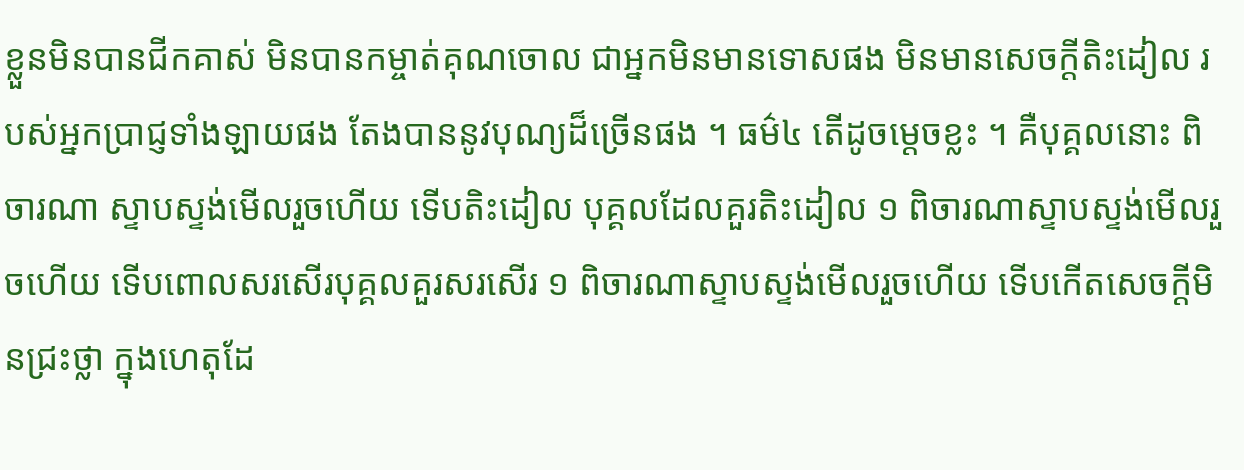ខ្លួនមិនបានជីកគាស់ មិនបានកម្ចាត់គុណចោល ជាអ្នកមិនមានទោសផង មិនមានសេចក្តីតិះដៀល របស់អ្នកប្រាជ្ញទាំងឡាយផង តែងបាននូវបុណ្យដ៏ច្រើនផង ។ ធម៌៤ តើដូចម្តេចខ្លះ ។ គឺបុគ្គលនោះ ពិចារណា ស្ទាបស្ទង់មើលរួចហើយ ទើបតិះដៀល បុគ្គលដែលគួរតិះដៀល ១ ពិចារណាស្ទាបស្ទង់មើលរួចហើយ ទើបពោលសរសើរបុគ្គលគួរសរសើរ ១ ពិចារណាស្ទាបស្ទង់មើលរួចហើយ ទើបកើតសេចក្តីមិនជ្រះថ្លា ក្នុងហេតុដែ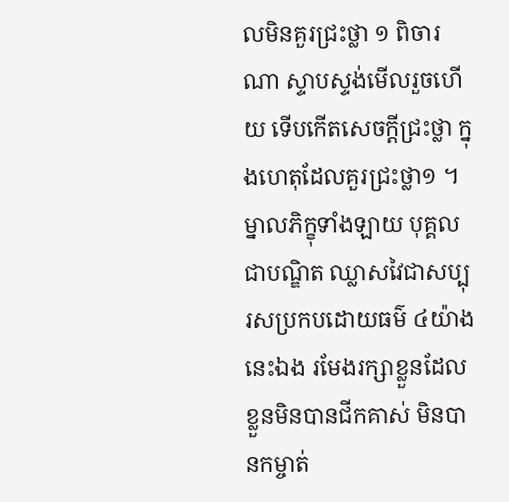លមិនគួរជ្រះថ្លា ១ ពិចារណា ស្ទាបស្ទង់មើលរួចហើយ ទើបកើតសេចក្តីជ្រះថ្លា ក្នុងហេតុដែលគួរជ្រះថ្លា១ ។ ម្នាលភិក្ខុទាំងឡាយ បុគ្គលជាបណ្ឌិត ឈ្លាសវៃជាសប្បុរសប្រកបដោយធម៌ ៤យ៉ាងនេះឯង រមែងរក្សាខ្លួនដែលខ្លួនមិនបានជីកគាស់ មិនបានកម្ចាត់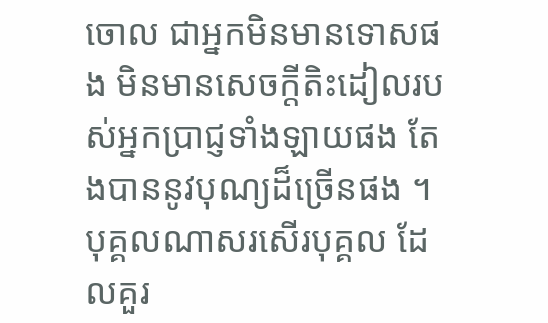ចោល ជាអ្នកមិនមានទោសផង មិនមានសេចក្តីតិះដៀលរបស់អ្នកប្រាជ្ញទាំងឡាយផង តែងបាននូវបុណ្យដ៏ច្រើនផង ។ បុគ្គលណាសរសើរបុគ្គល ដែលគួរ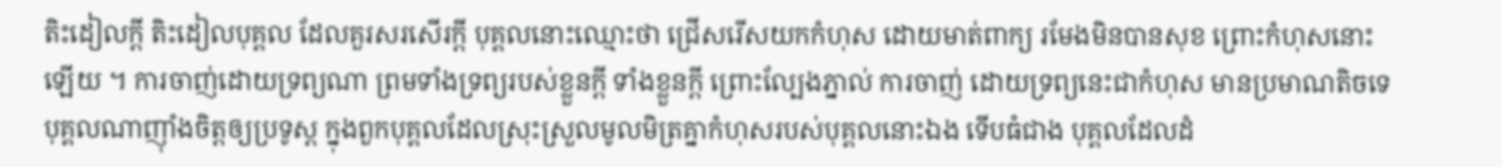តិះដៀលក្តី តិះដៀលបុគ្គល ដែលគួរសរសើរក្តី បុគ្គលនោះឈ្មោះថា ជ្រើសរើសយកកំហុស ដោយមាត់ពាក្យ រមែងមិនបានសុខ ព្រោះកំហុសនោះ ឡើយ ។ ការចាញ់ដោយទ្រព្យណា ព្រមទាំងទ្រព្យរបស់ខ្លួនក្តី ទាំងខ្លួនក្តី ព្រោះល្បែងភ្នាល់ ការចាញ់ ដោយទ្រព្យនេះជាកំហុស មានប្រមាណតិចទេ បុគ្គលណាញ៉ាំងចិត្តឲ្យប្រទូស្ត ក្នុងពួកបុគ្គលដែលស្រុះស្រួលមូលមិត្រគ្នាកំហុសរបស់បុគ្គលនោះឯង ទើបធំជាង បុគ្គលដែលដំ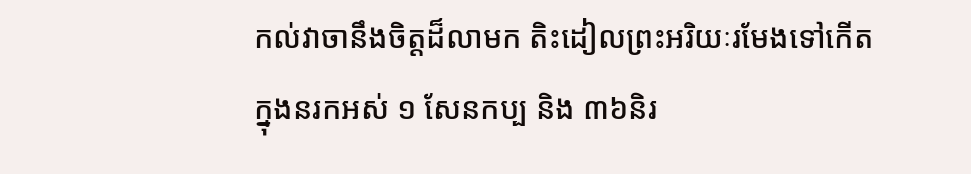កល់វាចានឹងចិត្តដ៏លាមក តិះដៀលព្រះអរិយៈរមែងទៅកើតក្នុងនរកអស់ ១ សែនកប្ប និង ៣៦និរ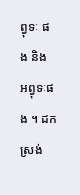ព្វុទៈ ផង និង អព្វុទៈផង ។ ដកស្រង់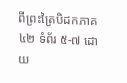ពីព្រះត្រៃបិដកភាគ ៤២ ទំព័រ ៥-៧ ដោយ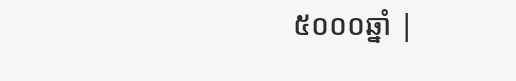៥០០០ឆ្នាំ |